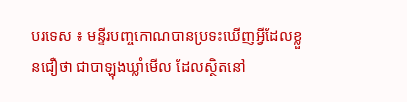បរទេស ៖ មន្ទីរបញ្ចកោណបានប្រទះឃើញអ្វីដែលខ្លួនជឿថា ជាបាឡុងឃ្លាំមើល ដែលស្ថិតនៅ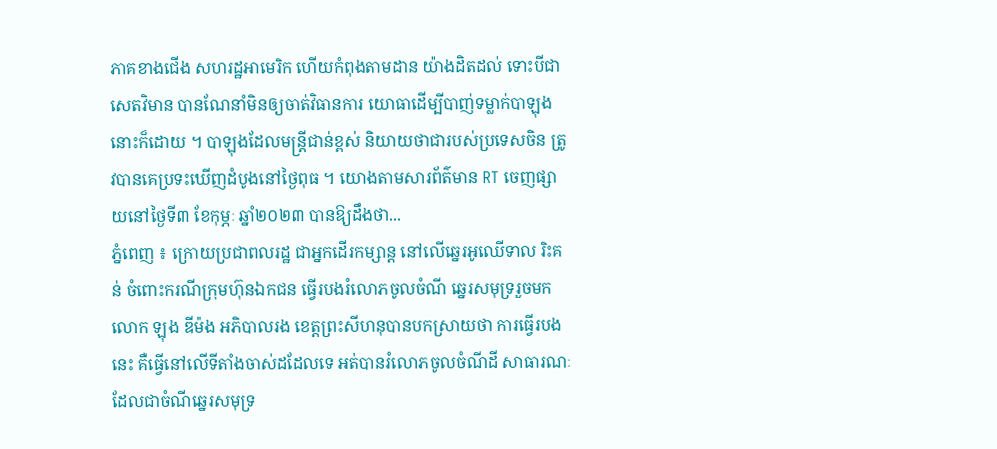ភាគខាងជើង សហរដ្ឋអាមេរិក ហើយកំពុងតាមដាន យ៉ាងដិតដល់ ទោះបីជាសេតវិមាន បានណែនាំមិនឲ្យចាត់វិធានការ យោធាដើម្បីបាញ់ទម្លាក់បាឡុងនោះក៏ដោយ ។ បាឡុងដែលមន្ត្រីជាន់ខ្ពស់ និយាយថាជារបស់ប្រទេសចិន ត្រូវបានគេប្រទះឃើញដំបូងនៅថ្ងៃពុធ ។ យោងតាមសារព័ត៌មាន RT ចេញផ្សាយនៅថ្ងៃទី៣ ខែកុម្ភៈ ឆ្នាំ២០២៣ បានឱ្យដឹងថា...
ភ្នំពេញ ៖ ក្រោយប្រជាពលរដ្ឋ ជាអ្នកដើរកម្សាន្ត នៅលើឆ្នេរអូឈើទាល រិះគន់ ចំពោះករណីក្រុមហ៊ុនឯកជន ធ្វើរបងរំលោភចូលចំណី ឆ្នេរសមុទ្ររួចមក លោក ឡុង ឌីម៉ង អភិបាលរង ខេត្តព្រះសីហនុបានបកស្រាយថា ការធ្វើរបងនេះ គឺធ្វើនៅលើទីតាំងចាស់ដដែលទេ អត់បានរំលោភចូលចំណីដី សាធារណៈដែលជាចំណីឆ្នេរសមុទ្រ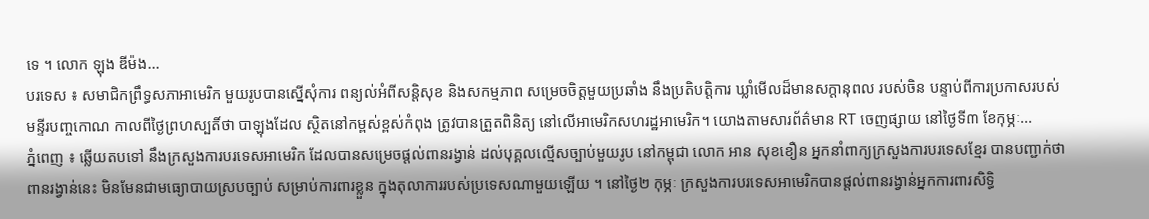ទេ ។ លោក ឡុង ឌីម៉ង...
បរទេស ៖ សមាជិកព្រឹទ្ធសភាអាមេរិក មួយរូបបានស្នើសុំការ ពន្យល់អំពីសន្តិសុខ និងសកម្មភាព សម្រេចចិត្តមួយប្រឆាំង នឹងប្រតិបត្តិការ ឃ្លាំមើលដ៏មានសក្តានុពល របស់ចិន បន្ទាប់ពីការប្រកាសរបស់ មន្ទីរបញ្ចកោណ កាលពីថ្ងៃព្រហស្បតិ៍ថា បាឡុងដែល ស្ថិតនៅកម្ពស់ខ្ពស់កំពុង ត្រូវបានត្រួតពិនិត្យ នៅលើអាមេរិកសហរដ្ឋអាមេរិក។ យោងតាមសារព័ត៌មាន RT ចេញផ្សាយ នៅថ្ងៃទី៣ ខែកុម្ភៈ...
ភ្នំពេញ ៖ ឆ្លើយតបទៅ នឹងក្រសួងការបរទេសអាមេរិក ដែលបានសម្រេចផ្ដល់ពានរង្វាន់ ដល់បុគ្គលល្មើសច្បាប់មួយរូប នៅកម្ពុជា លោក អាន សុខខឿន អ្នកនាំពាក្យក្រសួងការបរទេសខ្មែរ បានបញ្ជាក់ថា ពានរង្វាន់នេះ មិនមែនជាមធ្យោបាយស្របច្បាប់ សម្រាប់ការពារខ្លួន ក្នុងតុលាការរបស់ប្រទេសណាមួយឡើយ ។ នៅថ្ងៃ២ កុម្ភៈ ក្រសួងការបរទេសអាមេរិកបានផ្តល់ពានរង្វាន់អ្នកការពារសិទ្ធិ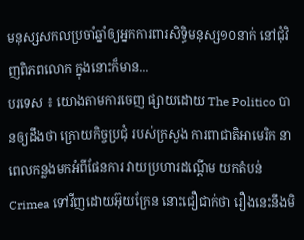មនុស្សសកលប្រចាំឆ្នាំឲ្យអ្នកការពារសិទ្ធិមនុស្ស១០នាក់ នៅជុំវិញពិភពលោក ក្នុងនោះក៏មាន...
បរទេស ៖ យោងតាមការចេញ ផ្សាយដោយ The Politico បានឲ្យដឹងថា ក្រោយកិច្ចប្រជុំ របស់ក្រសួង ការពាជាតិអាមេរិក នាពេលកន្លងមកអំពីផែនការ វាយប្រហារដណ្តើម យកតំបន់ Crimea ទៅវីញដោយអ៊ុយក្រែន នោះជឿជាក់ថា រឿងនេះនឹងមិ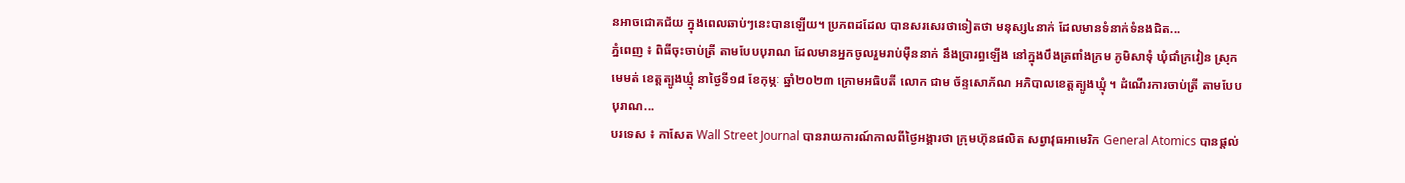នអាចជោគជ័យ ក្នុងពេលឆាប់ៗនេះបានឡើយ។ ប្រភពដដែល បានសរសេរថាទៀតថា មនុស្ស៤នាក់ ដែលមានទំនាក់ទំនងជិត...
ភ្នំពេញ ៖ ពិធីចុះចាប់ត្រី តាមបែបបុរាណ ដែលមានអ្នកចូលរួមរាប់ម៉ឺននាក់ នឹងប្រារព្ធឡើង នៅក្នុងបឹងត្រពាំងក្រម ភូមិសាទុំ ឃុំជាំក្រវៀន ស្រុកមេមត់ ខេត្តត្បូងឃ្មុំ នាថ្ងៃទី១៨ ខែកុម្ភៈ ឆ្នាំ២០២៣ ក្រោមអធិបតី លោក ជាម ច័ន្ទសោភ័ណ អភិបាលខេត្តត្បូងឃ្មុំ ។ ដំណើរការចាប់ត្រី តាមបែបបុរាណ...
បរទេស ៖ កាសែត Wall Street Journal បានរាយការណ៍កាលពីថ្ងៃអង្គារថា ក្រុមហ៊ុនផលិត សព្វាវុធអាមេរិក General Atomics បានផ្តល់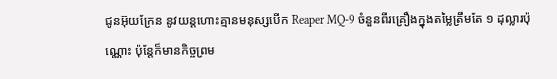ជូនអ៊ុយក្រែន នូវយន្តហោះគ្មានមនុស្សបើក Reaper MQ-9 ចំនួនពីរគ្រឿងក្នុងតម្លៃត្រឹមតែ ១ ដុល្លារប៉ុណ្ណោះ ប៉ុន្តែក៏មានកិច្ចព្រម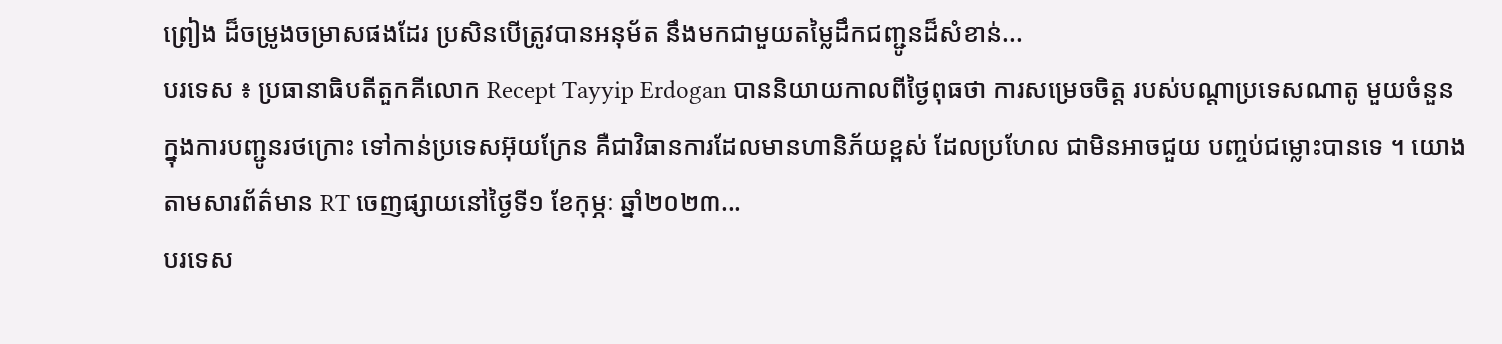ព្រៀង ដ៏ចម្រូងចម្រាសផងដែរ ប្រសិនបើត្រូវបានអនុម័ត នឹងមកជាមួយតម្លៃដឹកជញ្ជូនដ៏សំខាន់...
បរទេស ៖ ប្រធានាធិបតីតួកគីលោក Recept Tayyip Erdogan បាននិយាយកាលពីថ្ងៃពុធថា ការសម្រេចចិត្ត របស់បណ្តាប្រទេសណាតូ មួយចំនួន ក្នុងការបញ្ជូនរថក្រោះ ទៅកាន់ប្រទេសអ៊ុយក្រែន គឺជាវិធានការដែលមានហានិភ័យខ្ពស់ ដែលប្រហែល ជាមិនអាចជួយ បញ្ចប់ជម្លោះបានទេ ។ យោងតាមសារព័ត៌មាន RT ចេញផ្សាយនៅថ្ងៃទី១ ខែកុម្ភៈ ឆ្នាំ២០២៣...
បរទេស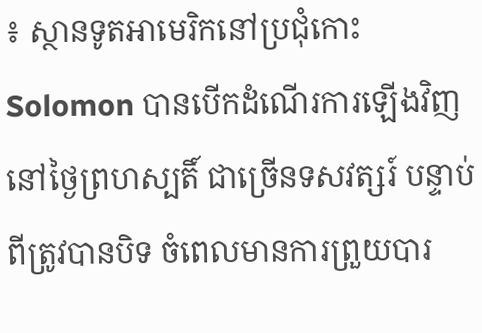៖ ស្ថានទូតអាមេរិកនៅប្រជុំកោះ Solomon បានបើកដំណើរការឡើងវិញ នៅថ្ងៃព្រហស្បតិ៍ ជាច្រើនទសវត្សរ៍ បន្ទាប់ពីត្រូវបានបិទ ចំពេលមានការព្រួយបារ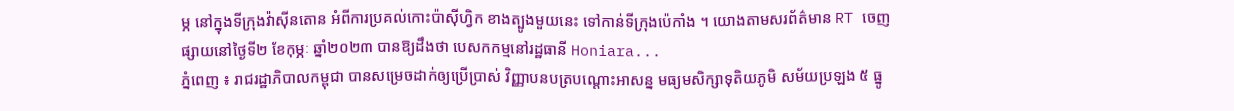ម្ភ នៅក្នុងទីក្រុងវ៉ាស៊ីនតោន អំពីការប្រគល់កោះប៉ាស៊ីហ្វិក ខាងត្បូងមួយនេះ ទៅកាន់ទីក្រុងប៉េកាំង ។ យោងតាមសរព័ត៌មាន RT ចេញផ្សាយនៅថ្ងៃទី២ ខែកុម្ភៈ ឆ្នាំ២០២៣ បានឱ្យដឹងថា បេសកកម្មនៅរដ្ឋធានី Honiara...
ភ្នំពេញ ៖ រាជរដ្ឋាភិបាលកម្ពុជា បានសម្រេចដាក់ឲ្យប្រើប្រាស់ វិញ្ញាបនបត្របណ្តោះអាសន្ន មធ្យមសិក្សាទុតិយភូមិ សម័យប្រឡង ៥ ធ្នូ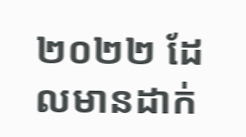២០២២ ដែលមានដាក់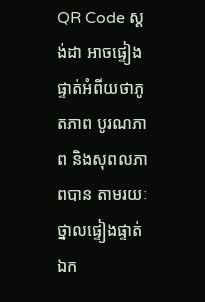QR Code ស្តង់ដា អាចផ្ទៀងផ្ទាត់អំពីយថាភូតភាព បូរណភាព និងសុពលភាពបាន តាមរយៈ ថ្នាលផ្ទៀងផ្ទាត់ឯក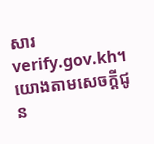សារ verify.gov.kh។ យោងតាមសេចក្ដីជូន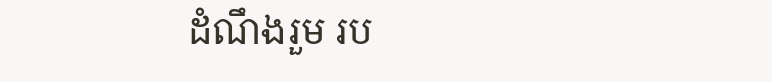ដំណឹងរួម រប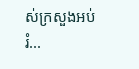ស់ក្រសួងអប់រំ...